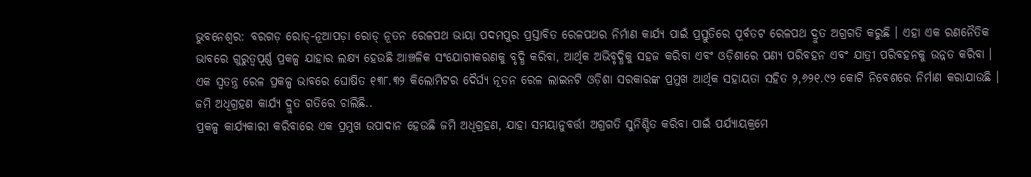ଭୁବନେଶ୍ୱର: ବରଗଡ଼ ରୋଡ୍-ନୂଆପଡ଼ା ରୋଡ୍ ନୂତନ ରେଳପଥ ଭାୟା ପଦମପୁର ପ୍ରସ୍ତାବିତ ରେଳପଥର ନିର୍ମାଣ କାର୍ଯ୍ୟ ପାଇଁ ପ୍ରସ୍ତୁତିରେ ପୂର୍ବତଟ ରେଳପଥ ଦ୍ରୁତ ଅଗ୍ରଗତି କରୁଛି । ଏହା ଏକ ରଣନୈତିକ ଭାବରେ ଗୁରୁତ୍ୱପୂର୍ଣ୍ଣ ପ୍ରକଳ୍ପ ଯାହାର ଲକ୍ଷ୍ୟ ହେଉଛି ଆଞ୍ଚଳିକ ସଂଯୋଗୀକରଣକୁ ବୃଦ୍ଧି କରିବା, ଆର୍ଥିକ ଅଭିବୃଦ୍ଧିକୁ ସହଜ କରିବା ଏବଂ ଓଡ଼ିଶାରେ ପଣ୍ୟ ପରିବହନ ଏବଂ ଯାତ୍ରୀ ପରିବହନକୁ ଉନ୍ନତ କରିବା ।
ଏକ ସ୍ୱତନ୍ତ୍ର ରେଳ ପ୍ରକଳ୍ପ ଭାବରେ ଘୋଷିତ ୧୩୮.୩୨ କିଲୋମିଟର ଦୈର୍ଘ୍ୟ ନୂତନ ରେଳ ଲାଇନଟି ଓଡ଼ିଶା ସରକାରଙ୍କ ପ୍ରମୁଖ ଆର୍ଥିକ ସହାୟତା ସହିତ ୨,୬୨୧.୯୨ କୋଟି ନିବେଶରେ ନିର୍ମାଣ କରାଯାଉଛି ।
ଜମି ଅଧିଗ୍ରହଣ କାର୍ଯ୍ୟ ଦ୍ରୁତ ଗତିରେ ଚାଲିଛି..
ପ୍ରକଳ୍ପ କାର୍ଯ୍ୟକାରୀ କରିବାରେ ଏକ ପ୍ରମୁଖ ଉପାଦାନ ହେଉଛି ଜମି ଅଧିଗ୍ରହଣ, ଯାହା ସମୟାନୁବର୍ତ୍ତୀ ଅଗ୍ରଗତି ସୁନିଶ୍ଚିତ କରିବା ପାଇଁ ପର୍ଯ୍ୟାୟକ୍ରମେ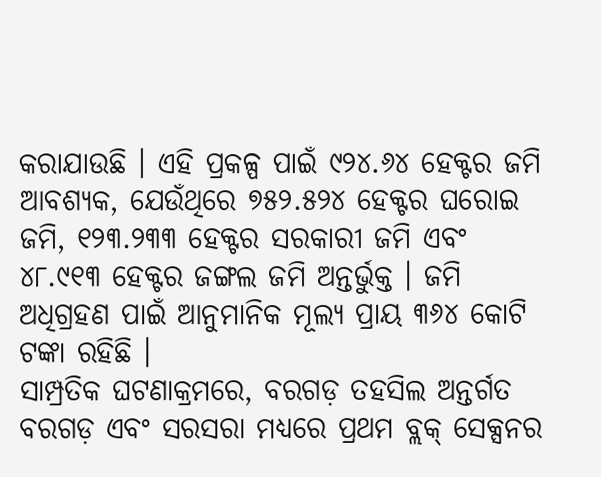କରାଯାଉଛି । ଏହି ପ୍ରକଳ୍ପ ପାଇଁ ୯୨୪.୬୪ ହେକ୍ଟର ଜମି ଆବଶ୍ୟକ, ଯେଉଁଥିରେ ୭୫୨.୫୨୪ ହେକ୍ଟର ଘରୋଇ ଜମି, ୧୨୩.୨୩୩ ହେକ୍ଟର ସରକାରୀ ଜମି ଏବଂ ୪୮.୯୧୩ ହେକ୍ଟର ଜଙ୍ଗଲ ଜମି ଅନ୍ତର୍ଭୁକ୍ତ । ଜମି ଅଧିଗ୍ରହଣ ପାଇଁ ଆନୁମାନିକ ମୂଲ୍ୟ ପ୍ରାୟ ୩୬୪ କୋଟି ଟଙ୍କା ରହିଛି ।
ସାମ୍ପ୍ରତିକ ଘଟଣାକ୍ରମରେ, ବରଗଡ଼ ତହସିଲ ଅନ୍ତର୍ଗତ ବରଗଡ଼ ଏବଂ ସରସରା ମଧ୍ୟରେ ପ୍ରଥମ ବ୍ଲକ୍ ସେକ୍ସନର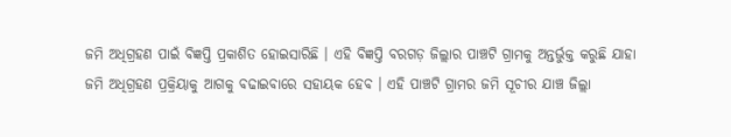ଜମି ଅଧିଗ୍ରହଣ ପାଇଁ ବିଜ୍ଞପ୍ତି ପ୍ରକାଶିତ ହୋଇସାରିଛି । ଏହି ବିଜ୍ଞପ୍ତି ବରଗଡ଼ ଜିଲ୍ଲାର ପାଞ୍ଚଟି ଗ୍ରାମକୁ ଅନ୍ତର୍ଭୁକ୍ତ କରୁଛି ଯାହା ଜମି ଅଧିଗ୍ରହଣ ପ୍ରକ୍ରିୟାକୁ ଆଗକୁ ବଢାଇବାରେ ସହାୟକ ହେବ । ଏହି ପାଞ୍ଚଟି ଗ୍ରାମର ଜମି ସୂଚୀର ଯାଞ୍ଚ ଜିଲ୍ଲା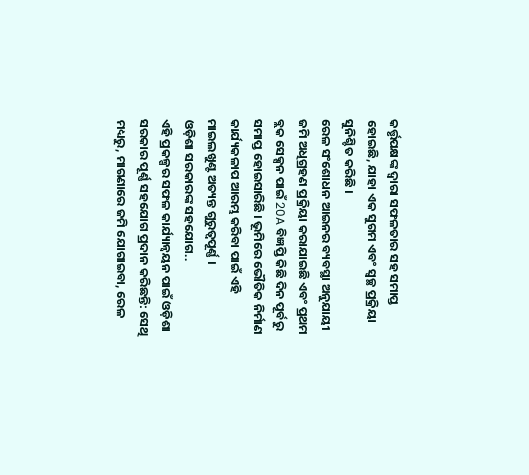କର୍ତ୍ତୃପକ୍ଷଙ୍କ ଦ୍ୱାରା ସଫଳତାର ସହ ସମାପ୍ତ ହୋଇଛି, ଯାହା ଏକ ସୁଗମ ଏବଂ ସ୍ୱଚ୍ଛ ପ୍ରକ୍ରିୟା ସୁନିଶ୍ଚିତ କରିଛି ।
ରେଳ ସଂଶୋଧନ ଆଇନର ବ୍ୟବସ୍ଥା ଅନୁଯାୟୀ ଜମି ଅଧିଗ୍ରହଣ ପ୍ରକ୍ରିୟା କରାଯାଇଛି ଏବଂ ପ୍ରଥମ ବ୍ଲକ ସେକ୍ସନ ପାଇଁ 20A ବିଜ୍ଞପ୍ତି କିଛି ଦିନ ପୂର୍ବରୁ ସମାପ୍ତ ହୋଇସାରିଛି । ଭୂମିରେ ଭୌତିକ ନିର୍ମାଣ କାର୍ଯ୍ୟକଳାପ ଆରମ୍ଭ କରିବା ପାଇଁ ଏହି ମାଇଲଖୁଣ୍ଟ ଅତ୍ୟନ୍ତ ଗୁରୁତ୍ୱପୂର୍ଣ୍ଣ ।
ଓଡ଼ିଶା ସରକାରଙ୍କ ସହଯୋଗ..
ଏହି ପ୍ରକଳ୍ପର ସଫଳ କାର୍ଯ୍ୟାନ୍ୱୟନ ପାଇଁ ଓଡ଼ିଶା ସରକାର ପୂର୍ଣ୍ଣ ସହଯୋଗ ପ୍ରଦାନ କରିଛନ୍ତି: ସେଥି ମଧ୍ୟରୁ, ମାଗଣାରେ ଜମି ଯୋଗାଇବା, ରେଳ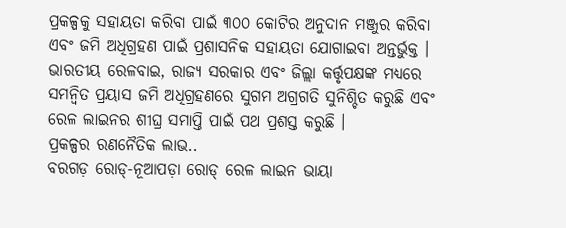ପ୍ରକଳ୍ପକୁ ସହାୟତା କରିବା ପାଇଁ ୩୦୦ କୋଟିର ଅନୁଦାନ ମଞ୍ଜୁର କରିବା ଏବଂ ଜମି ଅଧିଗ୍ରହଣ ପାଇଁ ପ୍ରଶାସନିକ ସହାୟତା ଯୋଗାଇବା ଅନ୍ତର୍ଭୁକ୍ତ । ଭାରତୀୟ ରେଳବାଇ, ରାଜ୍ୟ ସରକାର ଏବଂ ଜିଲ୍ଲା କର୍ତ୍ତୃପକ୍ଷଙ୍କ ମଧ୍ୟରେ ସମନ୍ୱିତ ପ୍ରୟାସ ଜମି ଅଧିଗ୍ରହଣରେ ସୁଗମ ଅଗ୍ରଗତି ସୁନିଶ୍ଚିତ କରୁଛି ଏବଂ ରେଳ ଲାଇନର ଶୀଘ୍ର ସମାପ୍ତି ପାଇଁ ପଥ ପ୍ରଶସ୍ତ କରୁଛି ।
ପ୍ରକଳ୍ପର ରଣନୈତିକ ଲାଭ..
ବରଗଡ଼ ରୋଡ୍-ନୂଆପଡ଼ା ରୋଡ୍ ରେଳ ଲାଇନ ଭାୟା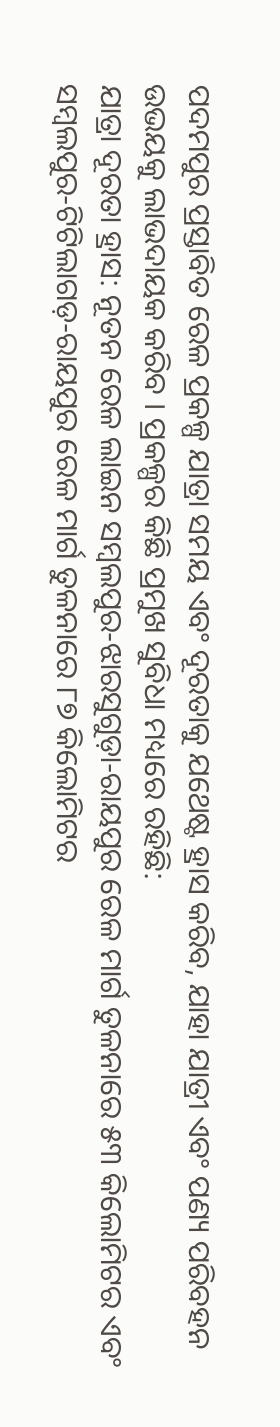ପଦମପୁର ପ୍ରସ୍ତାବିତ ରେଳ ପ୍ରକଳ୍ପ ଯାତ୍ରା ସମୟ ଏବଂ ଦୂରତାକୁ ଯଥେଷ୍ଟ ହ୍ରାସ କରିବ, ଯାହା ଯାତ୍ରୀ ଏବଂ ପଣ୍ୟ ପରିବହନ ଉଭୟକୁ ଲାଭଦାୟକ କରିବ । ପ୍ରକଳ୍ପର କିଛି ପ୍ରମୁଖ ସୁବିଧା ମଧ୍ୟରେ ରହିଛି:
ଯାତ୍ରା ଦୂରତା ହ୍ରାସ: ନୂତନ ରେଳ ଲାଇନ ସମ୍ବଲପୁର-ଝାରସୁଗୁଡ଼ା-ରାୟପୁର ରେଳ ମାର୍ଗ ତୁଳନାରେ ୫୩ କିଲୋମିଟର ଏବଂ ସମ୍ବଲପୁର-ଟିଟିଲାଗଡ଼-ରାୟପୁର ରେଳ ମାର୍ଗ ତୁଳନାରେ ୮୭ କିଲୋମିଟର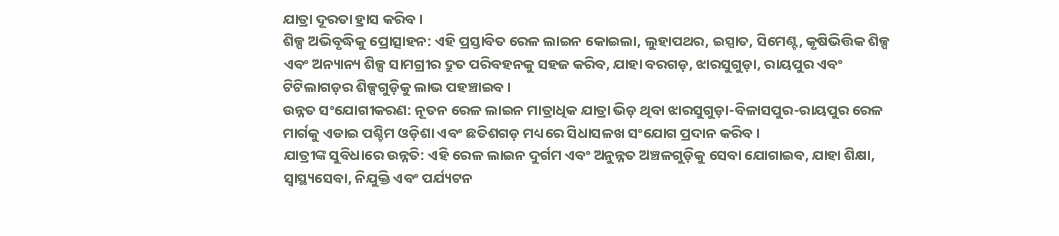ଯାତ୍ରା ଦୂରତା ହ୍ରାସ କରିବ ।
ଶିଳ୍ପ ଅଭିବୃଦ୍ଧିକୁ ପ୍ରୋତ୍ସାହନ: ଏହି ପ୍ରସ୍ତାବିତ ରେଳ ଲାଇନ କୋଇଲା, ଲୁହାପଥର, ଇସ୍ପାତ, ସିମେଣ୍ଟ, କୃଷିଭିତ୍ତିକ ଶିଳ୍ପ ଏବଂ ଅନ୍ୟାନ୍ୟ ଶିଳ୍ପ ସାମଗ୍ରୀର ଦ୍ରୁତ ପରିବହନକୁ ସହଜ କରିବ, ଯାହା ବରଗଡ଼, ଝାରସୁଗୁଡ଼ା, ରାୟପୁର ଏବଂ ଟିଟିଲାଗଡ଼ର ଶିଳ୍ପଗୁଡ଼ିକୁ ଲାଭ ପହଞ୍ଚାଇବ ।
ଉନ୍ନତ ସଂଯୋଗୀକରଣ: ନୂତନ ରେଳ ଲାଇନ ମାତ୍ରାଧିକ ଯାତ୍ରା ଭିଡ଼ ଥିବା ଝାରସୁଗୁଡ଼ା-ବିଳାସପୁର-ରାୟପୁର ରେଳ ମାର୍ଗକୁ ଏଡାଇ ପଶ୍ଚିମ ଓଡ଼ିଶା ଏବଂ ଛତିଶଗଡ଼ ମଧ୍ୟରେ ସିଧାସଳଖ ସଂଯୋଗ ପ୍ରଦାନ କରିବ ।
ଯାତ୍ରୀଙ୍କ ସୁବିଧାରେ ଉନ୍ନତି: ଏହି ରେଳ ଲାଇନ ଦୁର୍ଗମ ଏବଂ ଅନୁନ୍ନତ ଅଞ୍ଚଳଗୁଡ଼ିକୁ ସେବା ଯୋଗାଇବ, ଯାହା ଶିକ୍ଷା, ସ୍ୱାସ୍ଥ୍ୟସେବା, ନିଯୁକ୍ତି ଏବଂ ପର୍ଯ୍ୟଟନ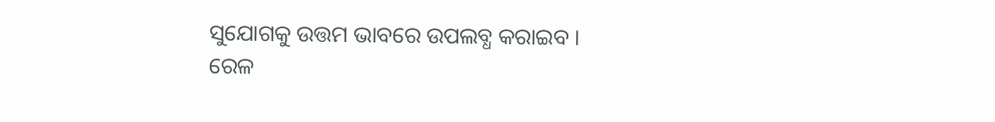ସୁଯୋଗକୁ ଉତ୍ତମ ଭାବରେ ଉପଲବ୍ଧ କରାଇବ ।
ରେଳ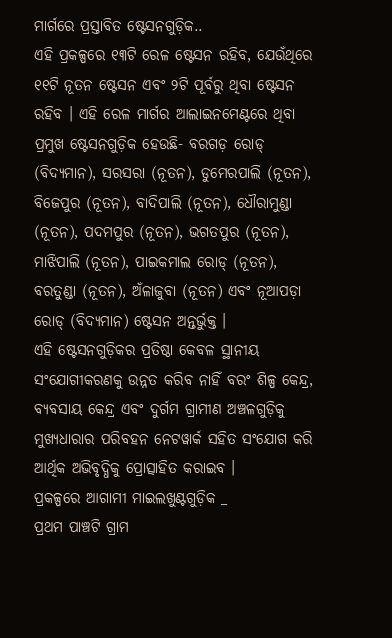ମାର୍ଗରେ ପ୍ରସ୍ତାବିତ ଷ୍ଟେସନଗୁଡ଼ିକ..
ଏହି ପ୍ରକଳ୍ପରେ ୧୩ଟି ରେଳ ଷ୍ଟେସନ ରହିବ, ଯେଉଁଥିରେ ୧୧ଟି ନୂତନ ଷ୍ଟେସନ ଏବଂ ୨ଟି ପୂର୍ବରୁ ଥିବା ଷ୍ଟେସନ ରହିବ । ଏହି ରେଳ ମାର୍ଗର ଆଲାଇନମେଣ୍ଟରେ ଥିବା ପ୍ରମୁଖ ଷ୍ଟେସନଗୁଡ଼ିକ ହେଉଛି- ବରଗଡ଼ ରୋଡ୍ (ବିଦ୍ୟମାନ), ସରସରା (ନୂତନ), ଡୁମେରପାଲି (ନୂତନ), ବିଜେପୁର (ନୂତନ), ବାଦିପାଲି (ନୂତନ), ଧୌରାମୁଣ୍ଡା (ନୂତନ), ପଦମପୁର (ନୂତନ), ଭଗତପୁର (ନୂତନ), ମାଝିପାଲି (ନୂତନ), ପାଇକମାଲ ରୋଡ୍ (ନୂତନ), ବରତୁଣ୍ଡା (ନୂତନ), ଅଁଳାଜୁବା (ନୂତନ) ଏବଂ ନୂଆପଡ଼ା ରୋଡ୍ (ବିଦ୍ୟମାନ) ଷ୍ଟେସନ ଅନ୍ତର୍ଭୁକ୍ତ ।
ଏହି ଷ୍ଟେସନଗୁଡ଼ିକର ପ୍ରତିଷ୍ଠା କେବଳ ସ୍ଥାନୀୟ ସଂଯୋଗୀକରଣକୁ ଉନ୍ନତ କରିବ ନାହିଁ ବରଂ ଶିଳ୍ପ କେନ୍ଦ୍ର, ବ୍ୟବସାୟ କେନ୍ଦ୍ର ଏବଂ ଦୁର୍ଗମ ଗ୍ରାମୀଣ ଅଞ୍ଚଳଗୁଡ଼ିକୁ ମୁଖ୍ୟଧାରାର ପରିବହନ ନେଟୱାର୍କ ସହିତ ସଂଯୋଗ କରି ଆର୍ଥିକ ଅଭିବୃଦ୍ଧିକୁ ପ୍ରୋତ୍ସାହିତ କରାଇବ ।
ପ୍ରକଳ୍ପରେ ଆଗାମୀ ମାଇଲଖୁଣ୍ଟଗୁଡ଼ିକ _
ପ୍ରଥମ ପାଞ୍ଚଟି ଗ୍ରାମ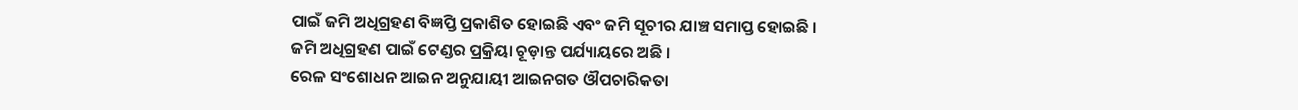ପାଇଁ ଜମି ଅଧିଗ୍ରହଣ ବିଜ୍ଞପ୍ତି ପ୍ରକାଶିତ ହୋଇଛି ଏବଂ ଜମି ସୂଚୀର ଯାଞ୍ଚ ସମାପ୍ତ ହୋଇଛି ।
ଜମି ଅଧିଗ୍ରହଣ ପାଇଁ ଟେଣ୍ଡର ପ୍ରକ୍ରିୟା ଚୂଡ଼ାନ୍ତ ପର୍ଯ୍ୟାୟରେ ଅଛି ।
ରେଳ ସଂଶୋଧନ ଆଇନ ଅନୁଯାୟୀ ଆଇନଗତ ଔପଚାରିକତା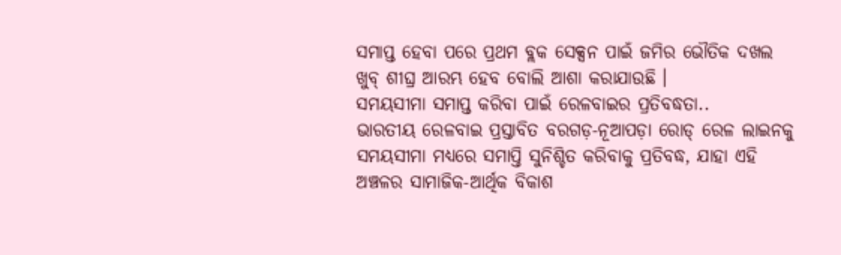ସମାପ୍ତ ହେବା ପରେ ପ୍ରଥମ ବ୍ଲକ ସେକ୍ସନ ପାଇଁ ଜମିର ଭୌତିକ ଦଖଲ ଖୁବ୍ ଶୀଘ୍ର ଆରମ୍ଭ ହେବ ବୋଲି ଆଶା କରାଯାଉଛି ।
ସମୟସୀମା ସମାପ୍ତ କରିବା ପାଇଁ ରେଳବାଇର ପ୍ରତିବଦ୍ଧତା..
ଭାରତୀୟ ରେଳବାଇ ପ୍ରସ୍ତାବିତ ବରଗଡ଼-ନୂଆପଡ଼ା ରୋଡ୍ ରେଳ ଲାଇନକୁ ସମୟସୀମା ମଧ୍ୟରେ ସମାପ୍ତି ସୁନିଶ୍ଚିତ କରିବାକୁ ପ୍ରତିବଦ୍ଧ, ଯାହା ଏହି ଅଞ୍ଚଳର ସାମାଜିକ-ଆର୍ଥିକ ବିକାଶ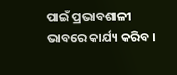ପାଇଁ ପ୍ରଭାବଶାଳୀ ଭାବରେ କାର୍ଯ୍ୟ କରିବ ।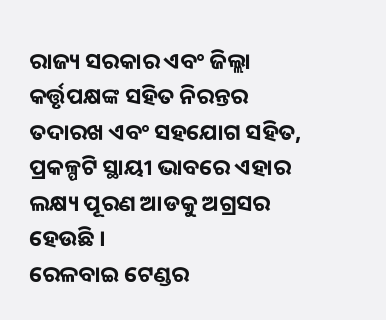ରାଜ୍ୟ ସରକାର ଏବଂ ଜିଲ୍ଲା କର୍ତ୍ତୃପକ୍ଷଙ୍କ ସହିତ ନିରନ୍ତର ତଦାରଖ ଏବଂ ସହଯୋଗ ସହିତ, ପ୍ରକଳ୍ପଟି ସ୍ଥାୟୀ ଭାବରେ ଏହାର ଲକ୍ଷ୍ୟ ପୂରଣ ଆଡକୁ ଅଗ୍ରସର ହେଉଛି ।
ରେଳବାଇ ଟେଣ୍ଡର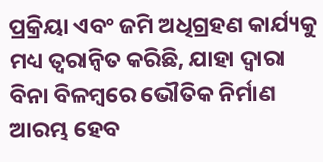ପ୍ରକ୍ରିୟା ଏବଂ ଜମି ଅଧିଗ୍ରହଣ କାର୍ଯ୍ୟକୁ ମଧ୍ୟ ତ୍ୱରାନ୍ୱିତ କରିଛି, ଯାହା ଦ୍ଵାରା ବିନା ବିଳମ୍ବରେ ଭୌତିକ ନିର୍ମାଣ ଆରମ୍ଭ ହେବ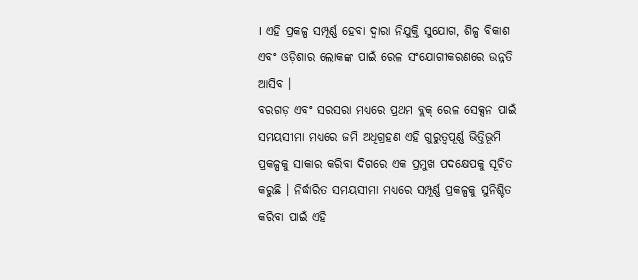। ଏହି ପ୍ରକଳ୍ପ ସମ୍ପୂର୍ଣ୍ଣ ହେବା ଦ୍ୱାରା ନିଯୁକ୍ତି ସୁଯୋଗ, ଶିଳ୍ପ ବିକାଶ ଏବଂ ଓଡ଼ିଶାର ଲୋକଙ୍କ ପାଇଁ ରେଳ ସଂଯୋଗୀକରଣରେ ଉନ୍ନତି ଆସିବ ।
ବରଗଡ଼ ଏବଂ ସରସରା ମଧ୍ୟରେ ପ୍ରଥମ ବ୍ଲକ୍ ରେଳ ସେକ୍ସନ ପାଇଁ ସମୟସୀମା ମଧ୍ୟରେ ଜମି ଅଧିଗ୍ରହଣ ଏହି ଗୁରୁତ୍ୱପୂର୍ଣ୍ଣ ଭିତ୍ତିଭୂମି ପ୍ରକଳ୍ପକୁ ସାକାର କରିବା ଦିଗରେ ଏକ ପ୍ରମୁଖ ପଦକ୍ଷେପକୁ ସୂଚିତ କରୁଛି । ନିର୍ଦ୍ଧାରିତ ସମୟସୀମା ମଧ୍ୟରେ ସମ୍ପୂର୍ଣ୍ଣ ପ୍ରକଳ୍ପକୁ ସୁନିଶ୍ଚିତ କରିବା ପାଇଁ ଏହି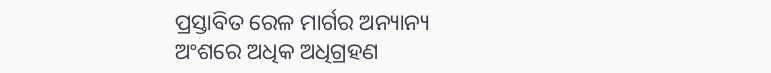ପ୍ରସ୍ତାବିତ ରେଳ ମାର୍ଗର ଅନ୍ୟାନ୍ୟ ଅଂଶରେ ଅଧିକ ଅଧିଗ୍ରହଣ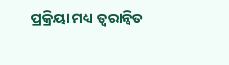ପ୍ରକ୍ରିୟା ମଧ୍ୟ ତ୍ୱରାନ୍ୱିତ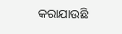କରାଯାଉଛି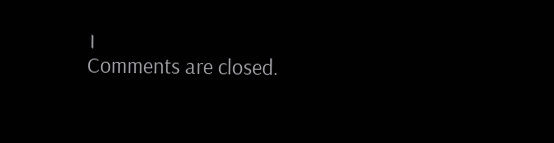।
Comments are closed.